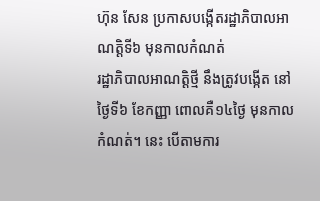ហ៊ុន សែន ប្រកាសបង្កើតរដ្ឋាភិបាលអាណត្តិទី៦ មុនកាលកំណត់
រដ្ឋាភិបាលអាណត្តិថ្មី នឹងត្រូវបង្កើត នៅថ្ងៃទី៦ ខែកញ្ញា ពោលគឺ១៤ថ្ងៃ មុនកាលកំណត់។ នេះ បើតាមការ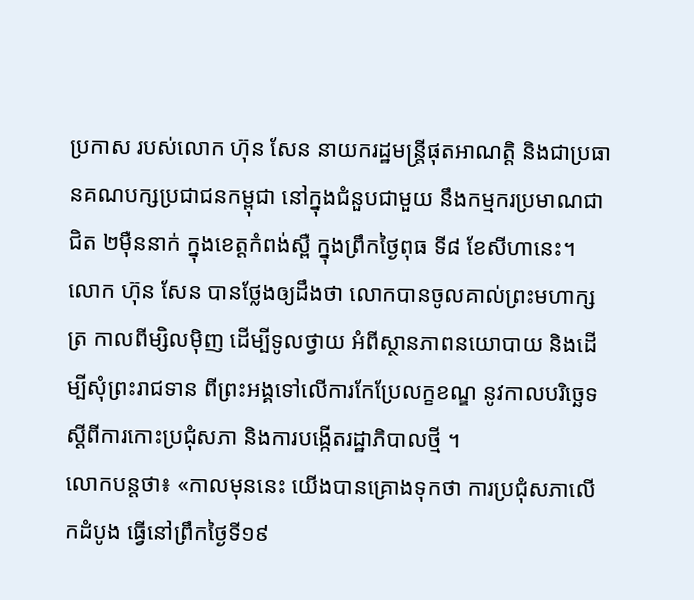ប្រកាស របស់លោក ហ៊ុន សែន នាយករដ្ឋមន្ត្រីផុតអាណត្តិ និងជាប្រធានគណបក្សប្រជាជនកម្ពុជា នៅក្នុងជំនួបជាមួយ នឹងកម្មករប្រមាណជាជិត ២ម៉ឺននាក់ ក្នុងខេត្តកំពង់ស្ពឺ ក្នុងព្រឹកថ្ងៃពុធ ទី៨ ខែសីហានេះ។
លោក ហ៊ុន សែន បានថ្លែងឲ្យដឹងថា លោកបានចូលគាល់ព្រះមហាក្សត្រ កាលពីម្សិលម៉ិញ ដើម្បីទូលថ្វាយ អំពីស្ថានភាពនយោបាយ និងដើម្បីសុំព្រះរាជទាន ពីព្រះអង្គទៅលើការកែប្រែលក្ខខណ្ឌ នូវកាលបរិច្ឆេទ ស្ដីពីការកោះប្រជុំសភា និងការបង្កើតរដ្ឋាភិបាលថ្មី ។
លោកបន្តថា៖ «កាលមុននេះ យើងបានគ្រោងទុកថា ការប្រជុំសភាលើកដំបូង ធ្វើនៅព្រឹកថ្ងៃទី១៩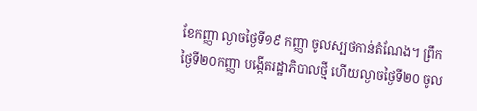ខែកញ្ញា ល្ងាចថ្ងៃទី១៩ កញ្ញា ចូលស្បថកាន់តំណែង។ ព្រឹកថ្ងៃទី២០កញ្ញា បង្កើតរដ្ឋាភិបាលថ្មី ហើយល្ងាចថ្ងៃទី២០ ចូល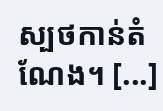ស្បថកាន់តំណែង។ [...]